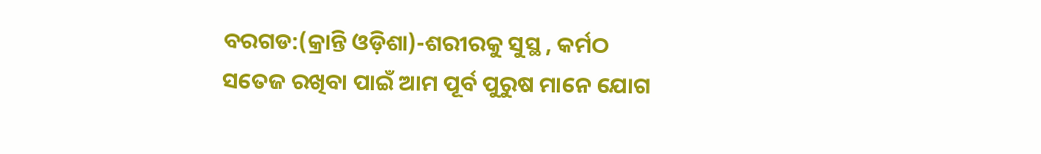ବରଗଡ:(କ୍ରାନ୍ତି ଓଡ଼ିଶା)-ଶରୀରକୁ ସୁସ୍ଥ , କର୍ମଠ ସତେଜ ରଖିବା ପାଇଁ ଆମ ପୂର୍ବ ପୁରୁଷ ମାନେ ଯୋଗ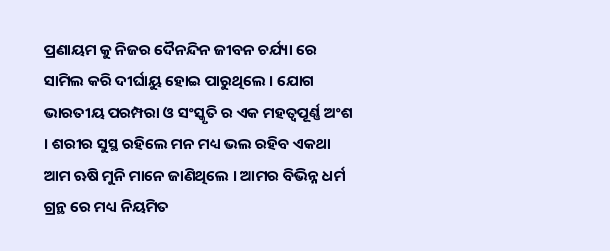ପ୍ରଣାୟମ କୁ ନିଜର ଦୈନନ୍ଦିନ ଜୀବନ ଚର୍ଯ୍ୟା ରେ ସାମିଲ କରି ଦୀର୍ଘାୟୁ ହୋଇ ପାରୁଥିଲେ । ଯୋଗ ଭାରତୀୟ ପରମ୍ପରା ଓ ସଂସ୍କୃତି ର ଏକ ମହତ୍ୱପୂର୍ଣ୍ଣ ଅଂଶ । ଶରୀର ସୁସ୍ଥ ରହିଲେ ମନ ମଧ୍ୟ ଭଲ ରହିବ ଏକଥା ଆମ ଋଷି ମୁନି ମାନେ ଜାଣିଥିଲେ । ଆମର ବିଭିନ୍ନ ଧର୍ମ ଗ୍ରନ୍ଥ ରେ ମଧ୍ୟ ନିୟମିତ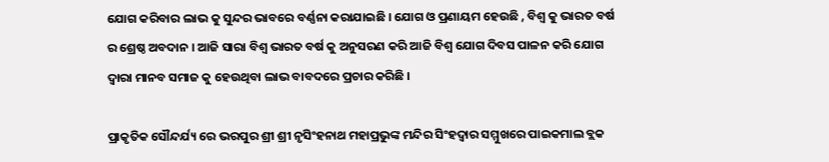ଯୋଗ କରିବାର ଲାଭ କୁ ସୁନ୍ଦର ଭାବରେ ବର୍ଣ୍ଣନା କରାଯାଇଛି । ଯୋଗ ଓ ପ୍ରଣାୟମ ହେଉଛି , ବିଶ୍ୱ କୁ ଭାରତ ବର୍ଷ ର ଶ୍ରେଷ୍ଠ ଅବଦାନ । ଆଜି ସାରା ବିଶ୍ୱ ଭାରତ ବର୍ଷ କୁ ଅନୁସରଣ କରି ଆଜି ବିଶ୍ୱ ଯୋଗ ଦିବସ ପାଳନ କରି ଯୋଗ ଦ୍ୱାରା ମାନବ ସମାଜ କୁ ହେଉଥିବା ଲାଭ ବାବଦରେ ପ୍ରଚାର କରିଛି ।

ପ୍ରାକୃତିକ ସୌନ୍ଦର୍ଯ୍ୟ ରେ ଭରପୁର ଶ୍ରୀ ଶ୍ରୀ ନୃସିଂହନାଥ ମହାପ୍ରଭୁଙ୍କ ମନ୍ଦିର ସିଂହଦ୍ୱାର ସମ୍ମୁଖରେ ପାଇକମାଲ ବ୍ଲକ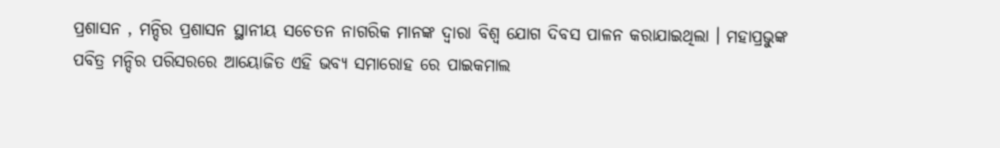ପ୍ରଶାସନ , ମନ୍ଦିର ପ୍ରଶାସନ ସ୍ଥାନୀୟ ସଚେତନ ନାଗରିକ ମାନଙ୍କ ଦ୍ୱାରା ବିଶ୍ୱ ଯୋଗ ଦିବସ ପାଳନ କରାଯାଇଥିଲା । ମହାପ୍ରଭୁଙ୍କ ପବିତ୍ର ମନ୍ଦିର ପରିସରରେ ଆୟୋଜିତ ଏହି ଭବ୍ୟ ସମାରୋହ ରେ ପାଇକମାଲ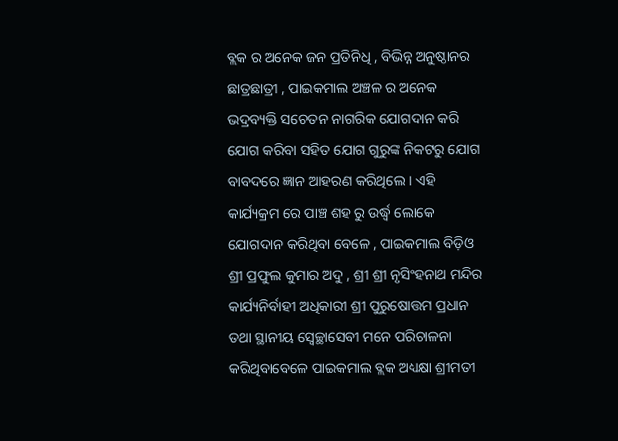ବ୍ଲକ ର ଅନେକ ଜନ ପ୍ରତିନିଧି , ବିଭିନ୍ନ ଅନୁଷ୍ଠାନର ଛାତ୍ରଛାତ୍ରୀ , ପାଇକମାଲ ଅଞ୍ଚଳ ର ଅନେକ ଭଦ୍ରବ୍ୟକ୍ତି ସଚେତନ ନାଗରିକ ଯୋଗଦାନ କରି ଯୋଗ କରିବା ସହିତ ଯୋଗ ଗୁରୁଙ୍କ ନିକଟରୁ ଯୋଗ ବାବଦରେ ଜ୍ଞାନ ଆହରଣ କରିଥିଲେ । ଏହି କାର୍ଯ୍ୟକ୍ରମ ରେ ପାଞ୍ଚ ଶହ ରୁ ଉର୍ଦ୍ଧ୍ବ ଲୋକେ ଯୋଗଦାନ କରିଥିବା ବେଳେ , ପାଇକମାଲ ବିଡ଼ିଓ ଶ୍ରୀ ପ୍ରଫୁଲ କୁମାର ଅଦୁ , ଶ୍ରୀ ଶ୍ରୀ ନୃସିଂହନାଥ ମନ୍ଦିର କାର୍ଯ୍ୟନିର୍ବାହୀ ଅଧିକାରୀ ଶ୍ରୀ ପୁରୁଷୋତ୍ତମ ପ୍ରଧାନ ତଥା ସ୍ଥାନୀୟ ସ୍ବେଚ୍ଛାସେବୀ ମନେ ପରିଚାଳନା କରିଥିବାବେଳେ ପାଇକମାଲ ବ୍ଲକ ଅଧ୍ୟକ୍ଷା ଶ୍ରୀମତୀ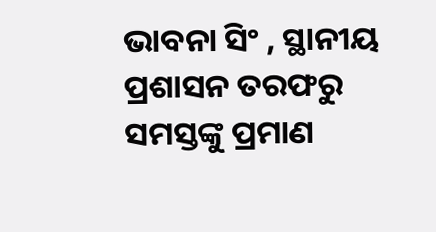ଭାବନା ସିଂ , ସ୍ଥାନୀୟ ପ୍ରଶାସନ ତରଫରୁ ସମସ୍ତଙ୍କୁ ପ୍ରମାଣ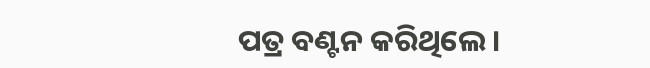ପତ୍ର ବଣ୍ଟନ କରିଥିଲେ ।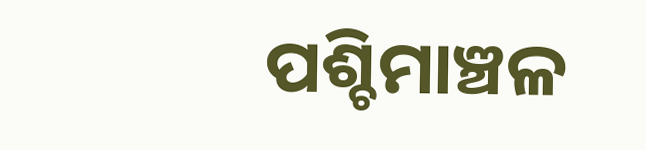ପଶ୍ଚିମାଞ୍ଚଳ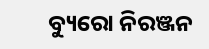ବ୍ୟୁରୋ ନିରଞ୍ଜନ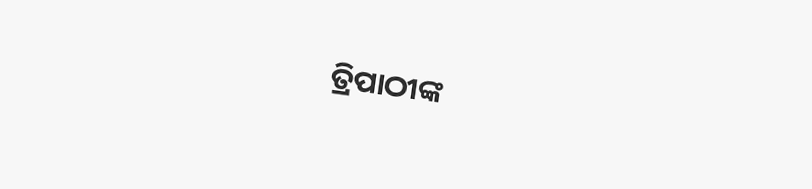ତ୍ରିପାଠୀଙ୍କ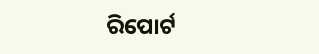ରିପୋର୍ଟ